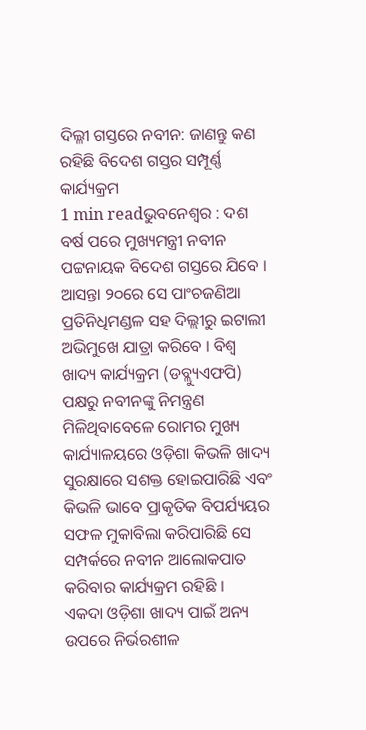ଦିଲ୍ଳୀ ଗସ୍ତରେ ନବୀନ: ଜାଣନ୍ତୁ କଣ ରହିଛି ବିଦେଶ ଗସ୍ତର ସମ୍ପୂର୍ଣ୍ଣ କାର୍ଯ୍ୟକ୍ରମ
1 min readଭୁବନେଶ୍ୱର : ଦଶ ବର୍ଷ ପରେ ମୁଖ୍ୟମନ୍ତ୍ରୀ ନବୀନ ପଟ୍ଟନାୟକ ବିଦେଶ ଗସ୍ତରେ ଯିବେ । ଆସନ୍ତା ୨୦ରେ ସେ ପାଂଚଜଣିଆ ପ୍ରତିନିଧିମଣ୍ଡଳ ସହ ଦିଲ୍ଲୀରୁ ଇଟାଲୀ ଅଭିମୁଖେ ଯାତ୍ରା କରିବେ । ବିଶ୍ୱ ଖାଦ୍ୟ କାର୍ଯ୍ୟକ୍ରମ (ଡବ୍ଲ୍ୟୁଏଫପି) ପକ୍ଷରୁ ନବୀନଙ୍କୁ ନିମନ୍ତ୍ରଣ ମିଳିଥିବାବେଳେ ରୋମର ମୁଖ୍ୟ କାର୍ଯ୍ୟାଳୟରେ ଓଡ଼ିଶା କିଭଳି ଖାଦ୍ୟ ସୁରକ୍ଷାରେ ସଶକ୍ତ ହୋଇପାରିଛି ଏବଂ କିଭଳି ଭାବେ ପ୍ରାକୃତିକ ବିପର୍ଯ୍ୟୟର ସଫଳ ମୁକାବିଲା କରିପାରିଛି ସେ ସମ୍ପର୍କରେ ନବୀନ ଆଲୋକପାତ କରିବାର କାର୍ଯ୍ୟକ୍ରମ ରହିଛି ।
ଏକଦା ଓଡ଼ିଶା ଖାଦ୍ୟ ପାଇଁ ଅନ୍ୟ ଉପରେ ନିର୍ଭରଶୀଳ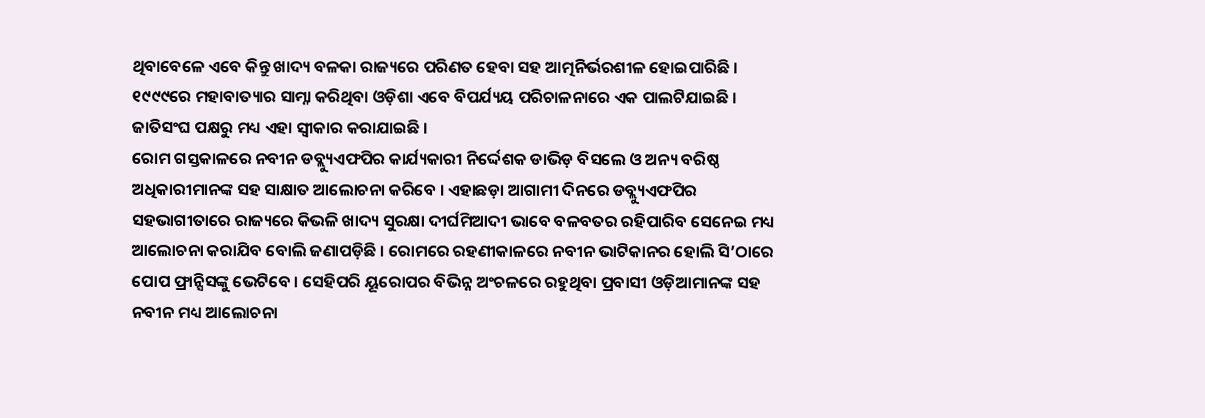ଥିବାବେଳେ ଏବେ କିନ୍ତୁ ଖାଦ୍ୟ ବଳକା ରାଜ୍ୟରେ ପରିଣତ ହେବା ସହ ଆତ୍ମନିର୍ଭରଶୀଳ ହୋଇପାରିଛି । ୧୯୯୯ରେ ମହାବାତ୍ୟାର ସାମ୍ନା କରିଥିବା ଓଡ଼ିଶା ଏବେ ବିପର୍ଯ୍ୟୟ ପରିଚାଳନାରେ ଏକ ପାଲଟିଯାଇଛି । ଜାତିସଂଘ ପକ୍ଷରୁ ମଧ୍ୟ ଏହା ସ୍ୱୀକାର କରାଯାଇଛି ।
ରୋମ ଗସ୍ତକାଳରେ ନବୀନ ଡବ୍ଲ୍ୟୁଏଫପିର କାର୍ଯ୍ୟକାରୀ ନିର୍ଦ୍ଦେଶକ ଡାଭିଡ଼ ବିସଲେ ଓ ଅନ୍ୟ ବରିଷ୍ଠ ଅଧିକାରୀମାନଙ୍କ ସହ ସାକ୍ଷାତ ଆଲୋଚନା କରିବେ । ଏହାଛଡ଼ା ଆଗାମୀ ଦିନରେ ଡବ୍ଲ୍ୟୁଏଫପିର ସହଭାଗୀତାରେ ରାଜ୍ୟରେ କିଭଳି ଖାଦ୍ୟ ସୁରକ୍ଷା ଦୀର୍ଘମିଆଦୀ ଭାବେ ବଳବତର ରହିପାରିବ ସେନେଇ ମଧ୍ୟ ଆଲୋଚନା କରାଯିବ ବୋଲି ଜଣାପଡ଼ିଛି । ରୋମରେ ରହଣୀକାଳରେ ନବୀନ ଭାଟିକାନର ହୋଲି ସି’ଠାରେ ପୋପ ଫ୍ରାନ୍ସିସଙ୍କୁ ଭେଟିବେ । ସେହିପରି ୟୂରୋପର ବିଭିନ୍ନ ଅଂଚଳରେ ରହୁଥିବା ପ୍ରବାସୀ ଓଡ଼ିଆମାନଙ୍କ ସହ ନବୀନ ମଧ୍ୟ ଆଲୋଚନା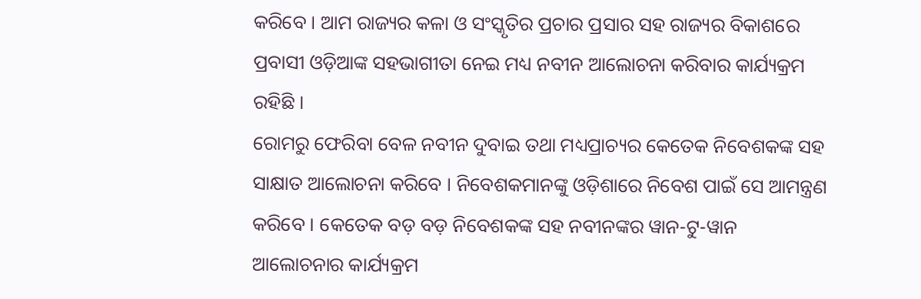କରିବେ । ଆମ ରାଜ୍ୟର କଳା ଓ ସଂସ୍କୃତିର ପ୍ରଚାର ପ୍ରସାର ସହ ରାଜ୍ୟର ବିକାଶରେ ପ୍ରବାସୀ ଓଡ଼ିଆଙ୍କ ସହଭାଗୀତା ନେଇ ମଧ୍ୟ ନବୀନ ଆଲୋଚନା କରିବାର କାର୍ଯ୍ୟକ୍ରମ ରହିଛି ।
ରୋମରୁ ଫେରିବା ବେଳ ନବୀନ ଦୁବାଇ ତଥା ମଧ୍ୟପ୍ରାଚ୍ୟର କେତେକ ନିବେଶକଙ୍କ ସହ ସାକ୍ଷାତ ଆଲୋଚନା କରିବେ । ନିବେଶକମାନଙ୍କୁ ଓଡ଼ିଶାରେ ନିବେଶ ପାଇଁ ସେ ଆମନ୍ତ୍ରଣ କରିବେ । କେତେକ ବଡ଼ ବଡ଼ ନିବେଶକଙ୍କ ସହ ନବୀନଙ୍କର ୱାନ-ଟୁ-ୱାନ ଆଲୋଚନାର କାର୍ଯ୍ୟକ୍ରମ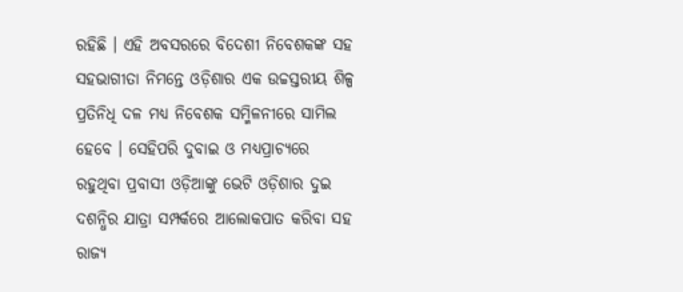ରହିଛି । ଏହି ଅବସରରେ ବିଦେଶୀ ନିବେଶକଙ୍କ ସହ ସହଭାଗୀତା ନିମନ୍ତେ ଓଡ଼ିଶାର ଏକ ଉଚ୍ଚସ୍ତରୀୟ ଶିଳ୍ପ ପ୍ରତିନିଧି ଦଳ ମଧ୍ୟ ନିବେଶକ ସମ୍ମିଳନୀରେ ସାମିଲ ହେବେ । ସେହିପରି ଦୁବାଇ ଓ ମଧ୍ୟପ୍ରାଚ୍ୟରେ ରହୁଥିବା ପ୍ରବାସୀ ଓଡ଼ିଆଙ୍କୁ ଭେଟି ଓଡ଼ିଶାର ଦୁଇ ଦଶନ୍ଧିର ଯାତ୍ରା ସମ୍ପର୍କରେ ଆଲୋକପାତ କରିବା ସହ ରାଜ୍ୟ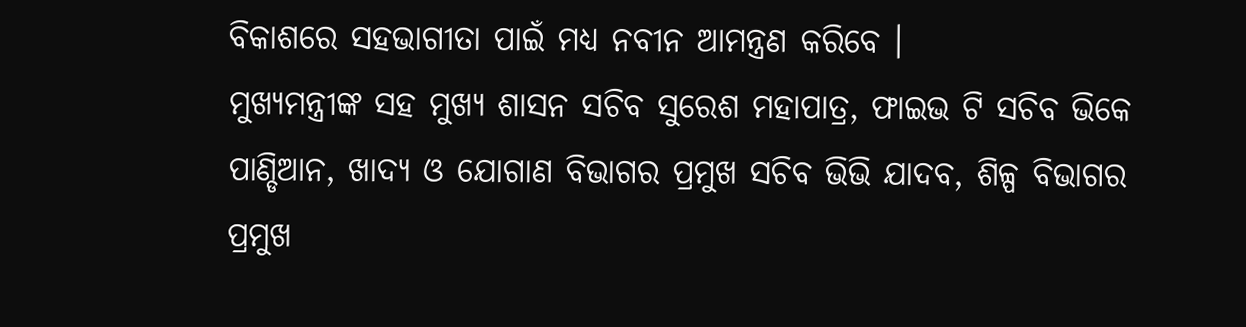ବିକାଶରେ ସହଭାଗୀତା ପାଇଁ ମଧ୍ୟ ନବୀନ ଆମନ୍ତ୍ରଣ କରିବେ ।
ମୁଖ୍ୟମନ୍ତ୍ରୀଙ୍କ ସହ ମୁଖ୍ୟ ଶାସନ ସଚିବ ସୁରେଶ ମହାପାତ୍ର, ଫାଇଭ ଟି ସଚିବ ଭିକେ ପାଣ୍ଡିଆନ, ଖାଦ୍ୟ ଓ ଯୋଗାଣ ବିଭାଗର ପ୍ରମୁଖ ସଚିବ ଭିଭି ଯାଦବ, ଶିଳ୍ପ ବିଭାଗର ପ୍ରମୁଖ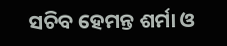ସଚିବ ହେମନ୍ତ ଶର୍ମା ଓ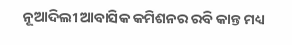ନୂଆଦିଲୀ ଆବାସିକ କମିଶନର ରବି କାନ୍ତ ମଧ୍ୟ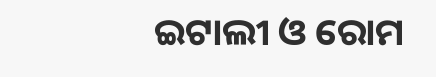ଇଟାଲୀ ଓ ରୋମ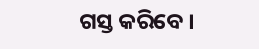ଗସ୍ତ କରିବେ ।